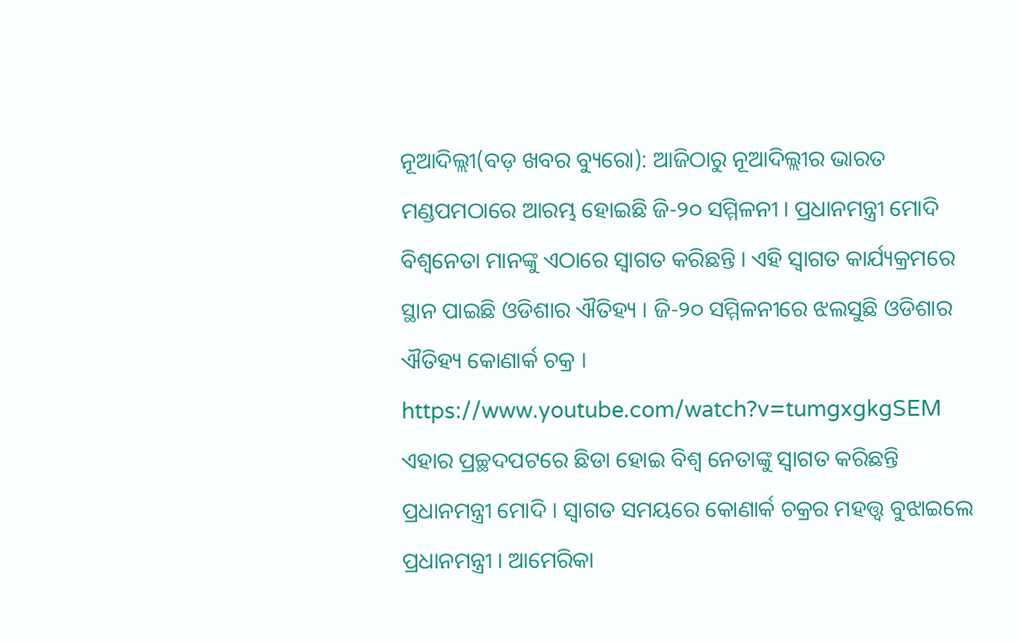ନୂଆଦିଲ୍ଲୀ(ବଡ଼ ଖବର ବ୍ୟୁରୋ): ଆଜିଠାରୁ ନୂଆଦିଲ୍ଲୀର ଭାରତ ମଣ୍ଡପମଠାରେ ଆରମ୍ଭ ହୋଇଛି ଜି-୨୦ ସମ୍ମିଳନୀ । ପ୍ରଧାନମନ୍ତ୍ରୀ ମୋଦି ବିଶ୍ୱନେତା ମାନଙ୍କୁ ଏଠାରେ ସ୍ୱାଗତ କରିଛନ୍ତି । ଏହି ସ୍ୱାଗତ କାର୍ଯ୍ୟକ୍ରମରେ ସ୍ଥାନ ପାଇଛି ଓଡିଶାର ଐତିହ୍ୟ । ଜି-୨୦ ସମ୍ମିଳନୀରେ ଝଲସୁଛି ଓଡିଶାର ଐତିହ୍ୟ କୋଣାର୍କ ଚକ୍ର ।
https://www.youtube.com/watch?v=tumgxgkgSEM
ଏହାର ପ୍ରଚ୍ଛଦପଟରେ ଛିଡା ହୋଇ ବିଶ୍ୱ ନେତାଙ୍କୁ ସ୍ୱାଗତ କରିଛନ୍ତି ପ୍ରଧାନମନ୍ତ୍ରୀ ମୋଦି । ସ୍ୱାଗତ ସମୟରେ କୋଣାର୍କ ଚକ୍ରର ମହତ୍ତ୍ୱ ବୁଝାଇଲେ ପ୍ରଧାନମନ୍ତ୍ରୀ । ଆମେରିକା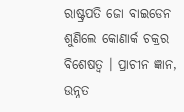ରାଷ୍ଟ୍ରପତି ଜୋ ବାଇଡେନ ଶୁଣିଲେ କୋଣାର୍କ ଚକ୍ରର ବିଶେଷତ୍ୱ । ପ୍ରାଚୀନ ଜ୍ଞାନ, ଉନ୍ନତ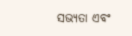ସଭ୍ୟତା ଏବଂ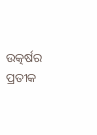ଉତ୍କର୍ଷର ପ୍ରତୀକ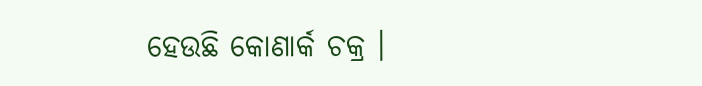ହେଉଛି କୋଣାର୍କ ଚକ୍ର ।